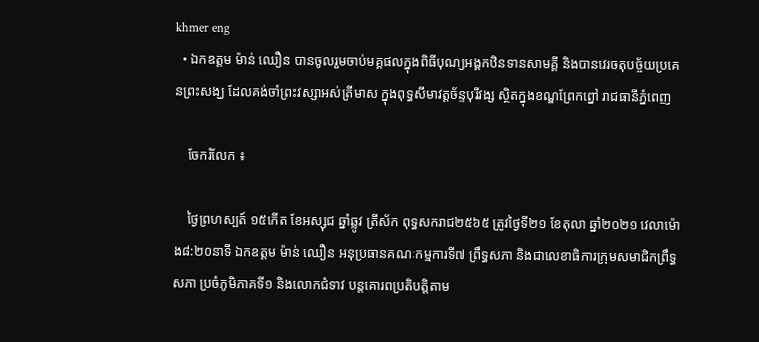khmer eng
  • ឯកឧត្តម ម៉ាន់ ឈឿន បានចូលរួមចាប់មគ្គផលក្នុងពិធីបុណ្យអង្គកឋិនទានសាមគ្គី និងបានវេរចតុបច្ច័យប្រគេនព្រះសង្ឃ ដែលគង់ចាំព្រះវស្សាអស់ត្រីមាស ក្នុងពុទ្ធសីមាវត្តច័ន្ទបុរីវង្ស ស្ថិតក្នុងខណ្ឌព្រែកព្នៅ រាជធានីភ្នំពេញ

    ចែករំលែក ៖

    ថ្ងៃព្រហស្បត៍ ១៥កើត ខែអស្សុជ ឆ្នាំឆ្លូវ ត្រីស័ក ពុទ្ធសករាជ២៥៦៥ ត្រូវថ្ងៃទី២១ ខែតុលា ឆ្នាំ២០២១ វេលាម៉ោង៨:២០នាទី ឯកឧត្តម ម៉ាន់ ឈឿន អនុប្រធានគណៈកម្មការទី៧ ព្រឹទ្ធសភា និងជាលេខាធិការក្រុមសមាជិកព្រឹទ្ធសភា ប្រចំភូមិភាគទី១ និងលោកជំទាវ បន្តគោរពប្រតិបត្តិតាម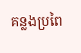គន្លងប្រពៃ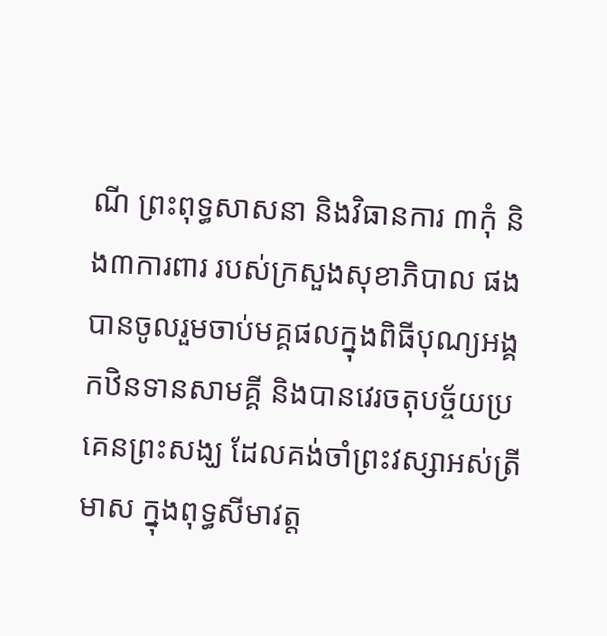ណី ព្រះពុទ្ធសាសនា និងវិធានការ ៣កុំ និង៣ការពារ របស់ក្រសួងសុខាភិបាល ផង បានចូលរួមចាប់មគ្គផលក្នុងពិធីបុណ្យអង្គកឋិនទានសាមគ្គី និងបានវេរចតុបច្ច័យប្រគេនព្រះសង្ឃ ដែលគង់ចាំព្រះវស្សាអស់ត្រីមាស ក្នុងពុទ្ធសីមាវត្ត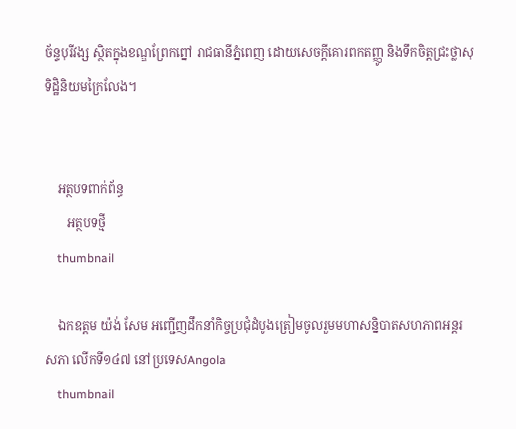ច័ន្ទបុរីវង្ស ស្ថិតក្នុងខណ្ឌព្រែកព្នៅ រាជធានីភ្នំពេញ ដោយសេចក្តីគោរពកតញ្ញូ និងទឹកចិត្តជ្រះថ្លាសុទិដ្ឋិនិយមក្រៃលែង។


    អត្ថបទពាក់ព័ន្ធ
       អត្ថបទថ្មី
    thumbnail

    ឯកឧត្តម យ៉ង់ សែម អញ្ជើញដឹកនាំកិច្ចប្រជុំដំបូងត្រៀមចូលរួមមហាសន្និបាតសហភាពអន្តរសភា លើកទី១៤៧ នៅប្រទេសAngola
    thumbnail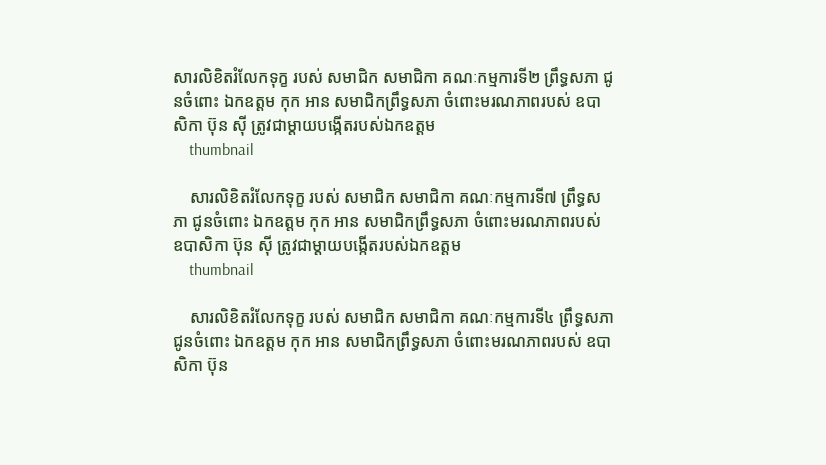សារលិខិតរំលែកទុក្ខ របស់ សមាជិក សមាជិកា គណៈកម្មការទី២ ព្រឹទ្ធសភា ជូនចំពោះ ឯកឧត្តម កុក អាន សមាជិកព្រឹទ្ធសភា ចំពោះមរណភាពរបស់ ឧបាសិកា ប៊ុន ស៊ី ត្រូវជាម្ដាយបង្កើតរបស់ឯកឧត្តម
    thumbnail

    សារលិខិតរំលែកទុក្ខ របស់ សមាជិក សមាជិកា គណៈកម្មការទី៧ ព្រឹទ្ធសភា ជូនចំពោះ ឯកឧត្តម កុក អាន សមាជិកព្រឹទ្ធសភា ចំពោះមរណភាពរបស់ ឧបាសិកា ប៊ុន ស៊ី ត្រូវជាម្ដាយបង្កើតរបស់ឯកឧត្តម
    thumbnail

    សារលិខិតរំលែកទុក្ខ របស់ សមាជិក សមាជិកា គណៈកម្មការទី៤ ព្រឹទ្ធសភា ជូនចំពោះ ឯកឧត្តម កុក អាន សមាជិកព្រឹទ្ធសភា ចំពោះមរណភាពរបស់ ឧបាសិកា ប៊ុន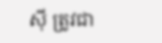ស៊ី ត្រូវជា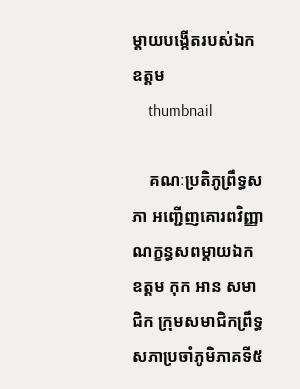ម្ដាយបង្កើតរបស់ឯកឧត្តម
    thumbnail

    គណៈប្រតិភូព្រឹទ្ធសភា អញ្ជើញគោរពវិញ្ញាណក្ខន្ធសពម្តាយឯកឧត្តម កុក អាន សមាជិក ក្រុមសមាជិកព្រឹទ្ធសភាប្រចាំភូមិភាគទី៥